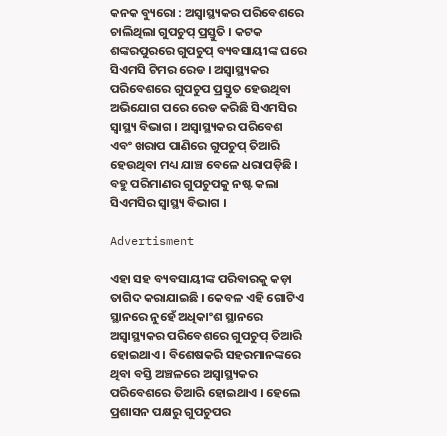କନକ ବ୍ୟୁରୋ : ଅସ୍ୱାସ୍ଥ୍ୟକର ପରିବେଶରେ ଚାଲିଥିଲା ଗୁପଚୁପ୍ ପ୍ରସ୍ତୁତି । କଟକ ଶଙ୍କରପୁରରେ ଗୁପଚୁପ୍ ବ୍ୟବସାୟୀଙ୍କ ଘରେ ସିଏମସି ଟିମର ରେଡ । ଅସ୍ୱାସ୍ଥ୍ୟକର ପରିବେଶରେ ଗୁପଚୁପ ପ୍ରସ୍ତୁତ ହେଉଥିବା ଅଭିଯୋଗ ପରେ ରେଡ କରିଛି ସିଏମସିର ସ୍ୱାସ୍ଥ୍ୟ ବିଭାଗ । ଅସ୍ୱାସ୍ଥ୍ୟକର ପରିବେଶ ଏବଂ ଖରାପ ପାଣିରେ ଗୁପଚୁପ୍ ତିଆରି ହେଉଥିବା ମଧ୍ୟ ଯାଞ୍ଚ ବେଳେ ଧରାପଡ଼ିଛି । ବହୁ ପରିମାଣର ଗୁପଚୁପକୁ ନଷ୍ଟ କଲା ସିଏମସିର ସ୍ୱାସ୍ଥ୍ୟ ବିଭାଗ ।

Advertisment

ଏହା ସହ ବ୍ୟବସାୟୀଙ୍କ ପରିବାରକୁ କଡ଼ା ତାଗିଦ କରାଯାଇଛି । କେବଳ ଏହି ଗୋଟିଏ ସ୍ଥାନରେ ନୁହେଁ ଅଧିକାଂଶ ସ୍ଥାନରେ ଅସ୍ୱାସ୍ଥ୍ୟକର ପରିବେଶରେ ଗୁପଚୁପ୍ ତିଆରି ହୋଇଥାଏ । ବିଶେଷକରି ସହରମାନଙ୍କରେ ଥିବା ବସ୍ତି ଅଞ୍ଚଳରେ ଅସ୍ୱାସ୍ଥ୍ୟକର ପରିବେଶରେ ତିଆରି ହୋଇଥାଏ । ହେଲେ ପ୍ରଶାସନ ପକ୍ଷରୁ ଗୁପଚୁପର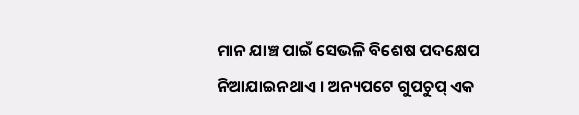ମାନ ଯାଞ୍ଚ ପାଇଁ ସେଭଳି ବିଶେଷ ପଦକ୍ଷେପ ନିଆଯାଇନଥାଏ । ଅନ୍ୟପଟେ ଗୁପଚୁପ୍ ଏକ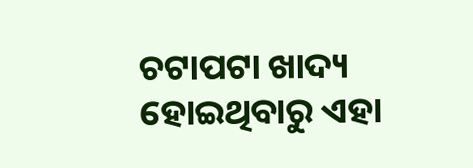ଚଟାପଟା ଖାଦ୍ୟ ହୋଇଥିବାରୁ ଏହା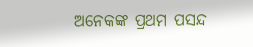ଅନେକଙ୍କ ପ୍ରଥମ ପସନ୍ଦ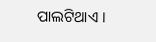ପାଲଟିଥାଏ ।